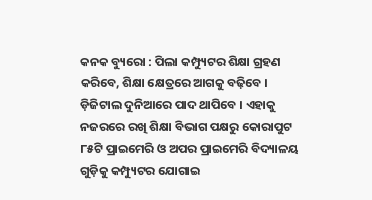କନକ ବ୍ୟୁରୋ : ପିଲା କମ୍ପ୍ୟୁଟର ଶିକ୍ଷା ଗ୍ରହଣ କରିବେ, ଶିକ୍ଷା କ୍ଷେତ୍ରରେ ଆଗକୁ ବଢ଼ିବେ । ଡ଼ିଜିଟାଲ ଦୁନିଆରେ ପାଦ ଥାପିବେ । ଏହାକୁ ନଜରରେ ରଖି ଶିକ୍ଷା ବିଭାଗ ପକ୍ଷରୁ କୋରାପୁଟ ୮୫ଟି ପ୍ରାଇମେରି ଓ ଅପର ପ୍ରାଇମେରି ବିଦ୍ୟାଳୟ ଗୁଡ଼ିକୁ କମ୍ପ୍ୟୁଟର ଯୋଗାଇ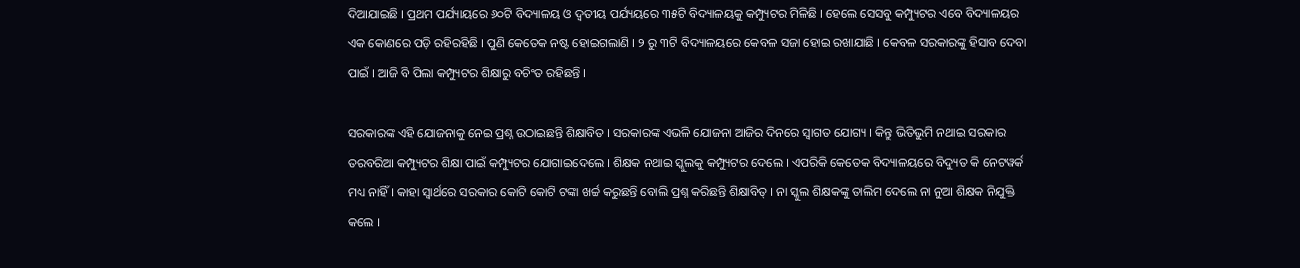ଦିଆଯାଇଛି । ପ୍ରଥମ ପର୍ଯ୍ୟାୟରେ ୬୦ଟି ବିଦ୍ୟାଳୟ ଓ ଦ୍ୱତୀୟ ପର୍ଯ୍ୟୟରେ ୩୫ଟି ବିଦ୍ୟାଳୟକୁ କମ୍ପ୍ୟୁଟର ମିଳିଛି । ହେଲେ ସେସବୁ କମ୍ପ୍ୟୁଟର ଏବେ ବିଦ୍ୟାଳୟର ଏକ କୋଣରେ ପଡ଼ି ରହିରହିଛି । ପୁଣି କେତେକ ନଷ୍ଟ ହୋଇଗଲାଣି । ୨ ରୁ ୩ଟି ବିଦ୍ୟାଳୟରେ କେବଳ ସଜା ହୋଇ ରଖାଯାଛି । କେବଳ ସରକାରଙ୍କୁ ହିସାବ ଦେବା ପାଇଁ । ଆଜି ବି ପିଲା କମ୍ପ୍ୟୁଟର ଶିକ୍ଷାରୁ ବଚିଂତ ରହିଛନ୍ତି ।

ସରକାରଙ୍କ ଏହି ଯୋଜନାକୁ ନେଇ ପ୍ରଶ୍ନ ଉଠାଇଛନ୍ତି ଶିକ୍ଷାବିତ । ସରକାରଙ୍କ ଏଭଳି ଯୋଜନା ଆଜିର ଦିନରେ ସ୍ୱାଗତ ଯୋଗ୍ୟ । କିନ୍ତୁ ଭିତିଭୁମି ନଥାଇ ସରକାର ତରବରିଆ କମ୍ପ୍ୟୁଟର ଶିକ୍ଷା ପାଇଁ କମ୍ପ୍ୟୁଟର ଯୋଗାଇଦେଲେ । ଶିକ୍ଷକ ନଥାଇ ସ୍କୁଲକୁ କମ୍ପ୍ୟୁଟର ଦେଲେ । ଏପରିକି କେତେକ ବିଦ୍ୟାଳୟରେ ବିଦ୍ୟୁତ କି ନେଟୱର୍କ ମଧ୍ୟ ନାହିଁ । କାହା ସ୍ୱାର୍ଥରେ ସରକାର କୋଟି କୋଟି ଟଙ୍କା ଖର୍ଚ୍ଚ କରୁଛନ୍ତି ବୋଲି ପ୍ରଶ୍ନ କରିଛନ୍ତି ଶିକ୍ଷାବିତ୍ । ନା ସ୍କୁଲ ଶିକ୍ଷକଙ୍କୁ ତାଲିମ ଦେଲେ ନା ନୁଆ ଶିକ୍ଷକ ନିଯୁକ୍ତି କଲେ ।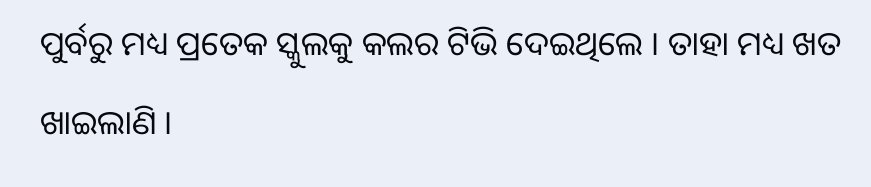ପୁର୍ବରୁ ମଧ୍ୟ ପ୍ରତେକ ସ୍କୁଲକୁ କଲର ଟିଭି ଦେଇଥିଲେ । ତାହା ମଧ୍ୟ ଖତ ଖାଇଲାଣି ।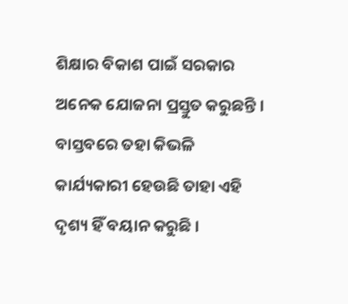ଶିକ୍ଷାର ବିକାଶ ପାଇଁ ସରକାର ଅନେକ ଯୋଜନା ପ୍ରସ୍ତୁତ କରୁଛନ୍ତି । ବାସ୍ତବରେ ତହା କିଭଳି କାର୍ଯ୍ୟକାରୀ ହେଉଛି ତାହା ଏହି ଦୃଶ୍ୟ ହିଁ ବୟାନ କରୁଛି ।